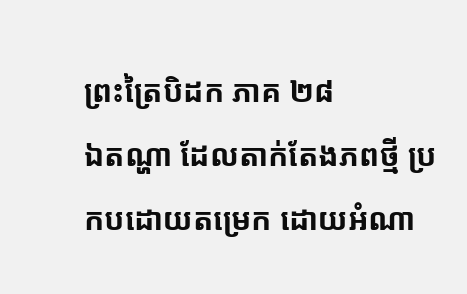ព្រះត្រៃបិដក ភាគ ២៨
ឯតណ្ហា ដែលតាក់តែងភពថ្មី ប្រកបដោយតម្រេក ដោយអំណា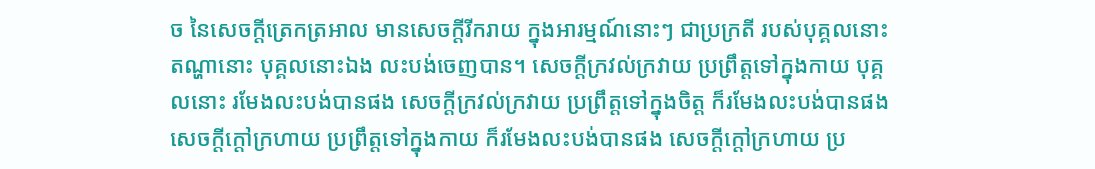ច នៃសេចក្តីត្រេកត្រអាល មានសេចក្តីរីករាយ ក្នុងអារម្មណ៍នោះៗ ជាប្រក្រតី របស់បុគ្គលនោះ តណ្ហានោះ បុគ្គលនោះឯង លះបង់ចេញបាន។ សេចក្តីក្រវល់ក្រវាយ ប្រព្រឹត្តទៅក្នុងកាយ បុគ្គលនោះ រមែងលះបង់បានផង សេចក្តីក្រវល់ក្រវាយ ប្រព្រឹត្តទៅក្នុងចិត្ត ក៏រមែងលះបង់បានផង សេចក្តីក្តៅក្រហាយ ប្រព្រឹត្តទៅក្នុងកាយ ក៏រមែងលះបង់បានផង សេចក្តីក្តៅក្រហាយ ប្រ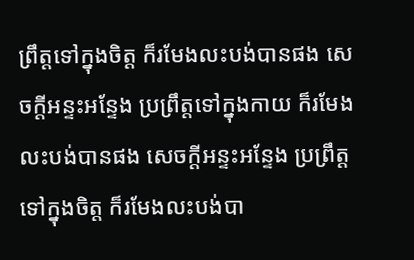ព្រឹត្តទៅក្នុងចិត្ត ក៏រមែងលះបង់បានផង សេចក្តីអន្ទះអន្ទែង ប្រព្រឹត្តទៅក្នុងកាយ ក៏រមែងលះបង់បានផង សេចក្តីអន្ទះអន្ទែង ប្រព្រឹត្តទៅក្នុងចិត្ត ក៏រមែងលះបង់បា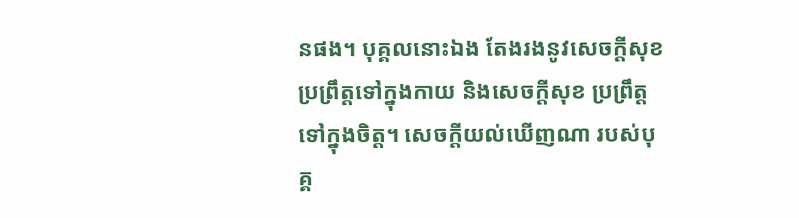នផង។ បុគ្គលនោះឯង តែងរងនូវសេចក្តីសុខ ប្រព្រឹត្តទៅក្នុងកាយ និងសេចក្តីសុខ ប្រព្រឹត្តទៅក្នុងចិត្ត។ សេចក្តីយល់ឃើញណា របស់បុគ្គ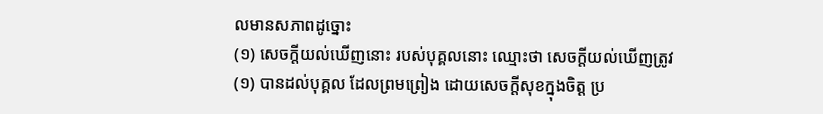លមានសភាពដូច្នោះ
(១) សេចក្តីយល់ឃើញនោះ របស់បុគ្គលនោះ ឈ្មោះថា សេចក្តីយល់ឃើញត្រូវ
(១) បានដល់បុគ្គល ដែលព្រមព្រៀង ដោយសេចក្តីសុខក្នុងចិត្ត ប្រ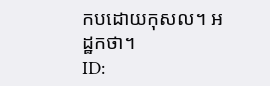កបដោយកុសល។ អដ្ឋកថា។
ID: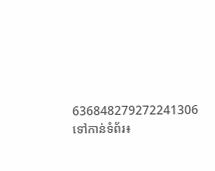636848279272241306
ទៅកាន់ទំព័រ៖